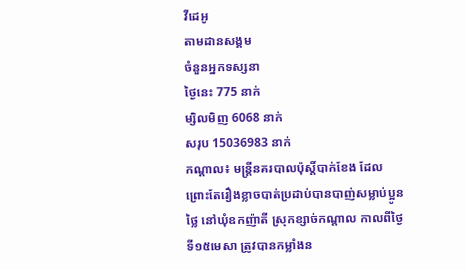វីដេអូ
តាមដានសង្គម
ចំនួនអ្នកទស្សនា
ថ្ងៃនេះ 775 នាក់
ម្សិលមិញ 6068 នាក់
សរុប 15036983 នាក់
កណ្តាល៖ មន្ត្រីនគរបាលប៉ុស្តិ៍បាក់ខែង ដែលព្រោះតែរឿងខ្លាចបាត់ប្រដាប់បានបាញ់សម្លាប់ប្អូនថ្លៃ នៅឃុំឧកញ៉ាតី ស្រុកខ្សាច់កណ្តាល កាលពីថ្ងៃទី១៥មេសា ត្រូវបានកម្លាំងន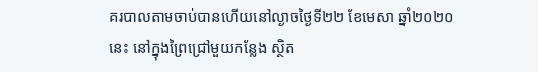គរបាលតាមចាប់បានហើយនៅល្ងាចថ្ងៃទី២២ ខែមេសា ឆ្នាំ២០២០ នេះ នៅក្នុងព្រៃជ្រៅមួយកន្លែង ស្ថិត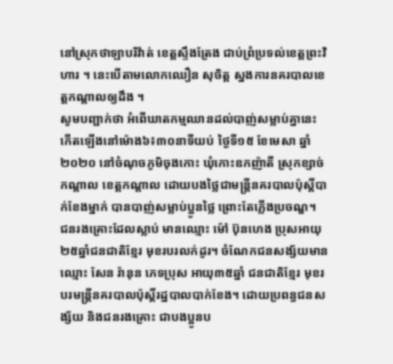នៅស្រុកថាឡាបរិវ៉ាត់ ខេត្តស្ទឹងត្រែង ជាប់ព្រំប្រទល់ខេត្តព្រះវិហារ ។ នេះបើតាមលោកឈឿន សុចិត្ត ស្នងការនគរបាលខេត្តកណ្តាលឲ្យដឹង ។
សូមបញ្ជាក់ថា អំពើឃាតកម្មឈានដល់បាញ់សម្លាប់គ្នានេះ កើតឡើងនៅម៉ោង៦៖៣០នាទីយប់ ថ្ងៃទី១៥ ខែមេសា ឆ្នាំ២០២០ នៅចំណុចភូមិចុងកោះ ឃុំកោះឧកញ៉ាតី ស្រុកខ្សាច់កណ្តាល ខេត្តកណ្តាល ដោយបងថ្លៃជាមន្ត្រីនគរបាលប៉ុស្តិ៍បាក់ខែងម្នាក់ បានបាញ់សម្លាប់ប្អូនថ្លៃ ព្រោះតែភ្លើងប្រចណ្ឌ។
ជនរងគ្រោះដែលស្លាប់ មានឈ្មោះ ម៉ៅ ប៊ុនហេង ប្រុសអាយុ២៥ឆ្នាំជនជាតិខ្មែរ មុខរបរលក់ដូរ។ ចំណែកជនសង្ស័យមានឈ្មោះ សែន រ៉ានុន ភេទប្រុស អាយុ៣៥ឆ្នាំ ជនជាតិខ្មែរ មុខរបរមន្ត្រីនគរបាលប៉ុស្តិ៍រដ្ឋបាលបាក់ខែង។ ដោយប្រពន្ធជនសង្ស័យ និងជនរងគ្រោះ ជាបងប្អូនប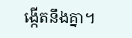ង្កើតនឹងគ្នា។